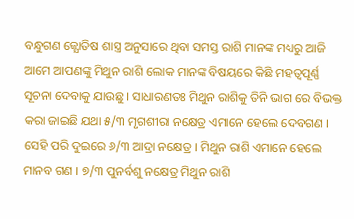ବନ୍ଧୁଗଣ ଜ୍ଯୋତିଷ ଶାସ୍ତ୍ର ଅନୁସାରେ ଥିବା ସମସ୍ତ ରାଶି ମାନଙ୍କ ମଧ୍ୟରୁ ଆଜି ଆମେ ଆପଣଙ୍କୁ ମିଥୁନ ରାଶି ଲୋକ ମାନଙ୍କ ବିଷୟରେ କିଛି ମହତ୍ଵପୂର୍ଣ୍ଣ ସୂଚନା ଦେବାକୁ ଯାଉଛୁ । ସାଧାରଣତଃ ମିଥୁନ ରାଶିକୁ ତିନି ଭାଗ ରେ ବିଭକ୍ତ କରା ଜାଇଛି ଯଥା ୫/୩ ମୃଗଶୀରା ନକ୍ଷେତ୍ର ଏମାନେ ହେଲେ ଦେବଗଣ । ସେହି ପରି ଦୁଇରେ ୬/୩ ଆଦ୍ରା ନକ୍ଷେତ୍ର । ମିଥୁନ ରାଶି ଏମାନେ ହେଲେ ମାନବ ଗଣ । ୭/୩ ପୁନର୍ବଶୁ ନକ୍ଷେତ୍ର ମିଥୁନ ରାଶି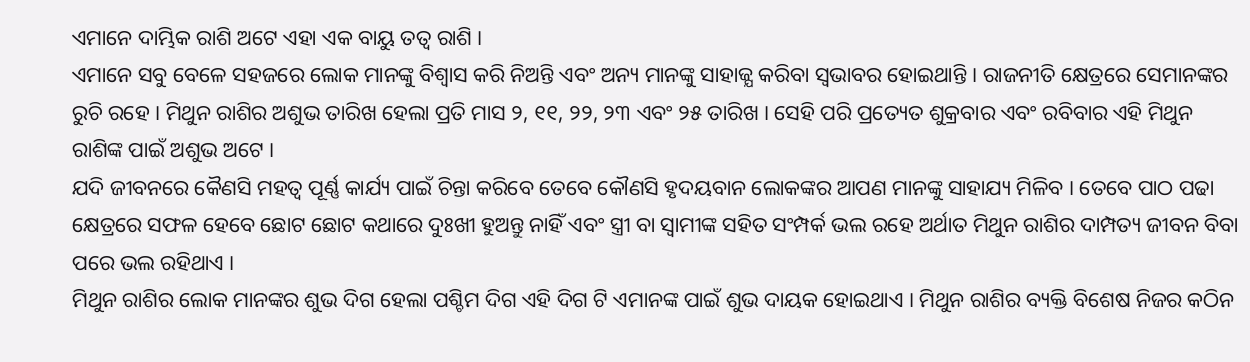ଏମାନେ ଦାମ୍ଭିକ ରାଶି ଅଟେ ଏହା ଏକ ବାୟୁ ତତ୍ୱ ରାଶି ।
ଏମାନେ ସବୁ ବେଳେ ସହଜରେ ଲୋକ ମାନଙ୍କୁ ବିଶ୍ୱାସ କରି ନିଅନ୍ତି ଏବଂ ଅନ୍ୟ ମାନଙ୍କୁ ସାହାଜ୍ଯ କରିବା ସ୍ୱଭାବର ହୋଇଥାନ୍ତି । ରାଜନୀତି କ୍ଷେତ୍ରରେ ସେମାନଙ୍କର ରୁଚି ରହେ । ମିଥୁନ ରାଶିର ଅଶୁଭ ତାରିଖ ହେଲା ପ୍ରତି ମାସ ୨, ୧୧, ୨୨, ୨୩ ଏବଂ ୨୫ ତାରିଖ । ସେହି ପରି ପ୍ରତ୍ୟେତ ଶୁକ୍ରବାର ଏବଂ ରବିବାର ଏହି ମିଥୁନ ରାଶିଙ୍କ ପାଇଁ ଅଶୁଭ ଅଟେ ।
ଯଦି ଜୀବନରେ କୈଣସି ମହତ୍ୱ ପୂର୍ଣ୍ଣ କାର୍ଯ୍ୟ ପାଇଁ ଚିନ୍ତା କରିବେ ତେବେ କୌଣସି ହୃଦୟବାନ ଲୋକଙ୍କର ଆପଣ ମାନଙ୍କୁ ସାହାଯ୍ୟ ମିଳିବ । ତେବେ ପାଠ ପଢା କ୍ଷେତ୍ରରେ ସଫଳ ହେବେ ଛୋଟ ଛୋଟ କଥାରେ ଦୁଃଖୀ ହୁଅନ୍ତୁ ନାହିଁ ଏବଂ ସ୍ତ୍ରୀ ବା ସ୍ୱାମୀଙ୍କ ସହିତ ସଂମ୍ପର୍କ ଭଲ ରହେ ଅର୍ଥାତ ମିଥୁନ ରାଶିର ଦାମ୍ପତ୍ୟ ଜୀବନ ବିବା ପରେ ଭଲ ରହିଥାଏ ।
ମିଥୁନ ରାଶିର ଲୋକ ମାନଙ୍କର ଶୁଭ ଦିଗ ହେଲା ପଶ୍ଚିମ ଦିଗ ଏହି ଦିଗ ଟି ଏମାନଙ୍କ ପାଇଁ ଶୁଭ ଦାୟକ ହୋଇଥାଏ । ମିଥୁନ ରାଶିର ବ୍ୟକ୍ତି ବିଶେଷ ନିଜର କଠିନ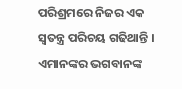ପରିଶ୍ରମରେ ନିଜର ଏକ ସ୍ଵତନ୍ତ୍ର ପରିଚୟ ଗଢିଥାନ୍ତି । ଏମାନଙ୍କର ଭଗବାନଙ୍କ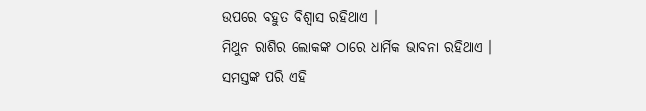ଉପରେ ବହୁତ ବିଶ୍ବାସ ରହିଥାଏ ।
ମିଥୁନ ରାଶିର ଲୋକଙ୍କ ଠାରେ ଧାର୍ମିକ ଭାବନା ରହିଥାଏ । ସମସ୍ତଙ୍କ ପରି ଏହି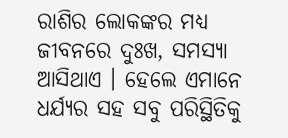ରାଶିର ଲୋକଙ୍କର ମଧ୍ୟ ଜୀବନରେ ଦୁଃଖ, ସମସ୍ଯା ଆସିଥାଏ । ହେଲେ ଏମାନେ ଧର୍ଯ୍ୟର ସହ ସବୁ ପରିସ୍ଥିତିକୁ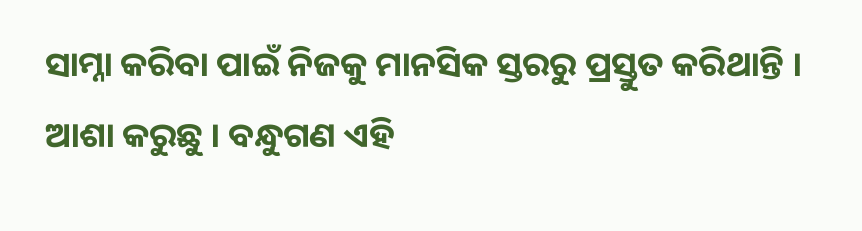ସାମ୍ନା କରିବା ପାଇଁ ନିଜକୁ ମାନସିକ ସ୍ତରରୁ ପ୍ରସ୍ତୁତ କରିଥାନ୍ତି ।
ଆଶା କରୁଛୁ । ବନ୍ଧୁଗଣ ଏହି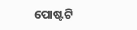ପୋଷ୍ଟଟି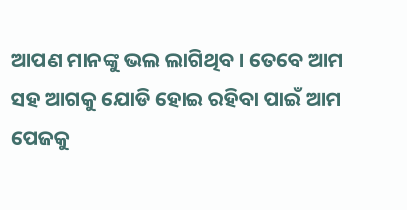ଆପଣ ମାନଙ୍କୁ ଭଲ ଲାଗିଥିବ । ତେବେ ଆମ ସହ ଆଗକୁ ଯୋଡି ହୋଇ ରହିବା ପାଇଁ ଆମ ପେଜକୁ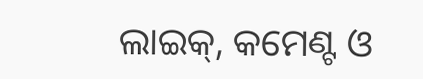ଲାଇକ୍, କମେଣ୍ଟ ଓ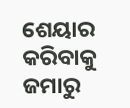ଶେୟାର କରିବାକୁ ଜମାରୁ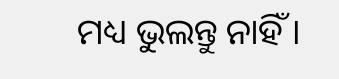ମଧ୍ୟ ଭୁଲନ୍ତୁ ନାହିଁ ।